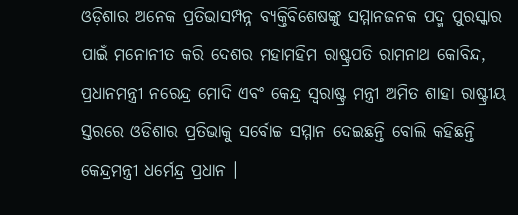ଓଡ଼ିଶାର ଅନେକ ପ୍ରତିଭାସମ୍ପନ୍ନ ବ୍ୟକ୍ତିବିଶେଷଙ୍କୁ ସମ୍ମାନଜନକ ପଦ୍ମ ପୁରସ୍କାର ପାଇଁ ମନୋନୀତ କରି ଦେଶର ମହାମହିମ ରାଷ୍ଟ୍ରପତି ରାମନାଥ କୋବିନ୍ଦ, ପ୍ରଧାନମନ୍ତ୍ରୀ ନରେନ୍ଦ୍ର ମୋଦି ଏବଂ କେନ୍ଦ୍ର ସ୍ୱରାଷ୍ଟ୍ର ମନ୍ତ୍ରୀ ଅମିତ ଶାହା ରାଷ୍ଟ୍ରୀୟ ସ୍ତରରେ ଓଡିଶାର ପ୍ରତିଭାକୁ ସର୍ବୋଚ୍ଚ ସମ୍ମାନ ଦେଇଛନ୍ତି ବୋଲି କହିଛନ୍ତି କେନ୍ଦ୍ରମନ୍ତ୍ରୀ ଧର୍ମେନ୍ଦ୍ର ପ୍ରଧାନ ।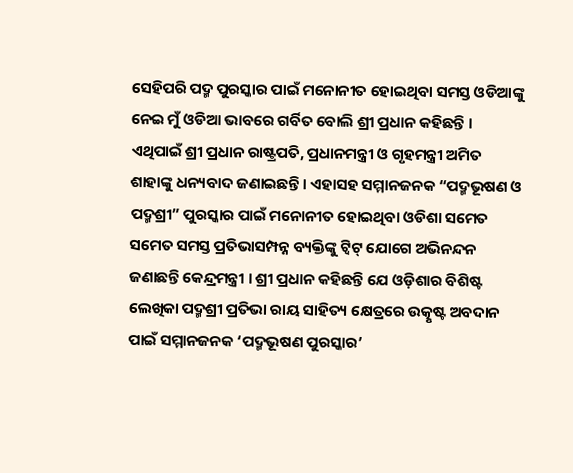ସେହିପରି ପଦ୍ମ ପୁରସ୍କାର ପାଇଁ ମନୋନୀତ ହୋଇଥିବା ସମସ୍ତ ଓଡିଆଙ୍କୁ ନେଇ ମୁଁ ଓଡିଆ ଭାବରେ ଗର୍ବିତ ବୋଲି ଶ୍ରୀ ପ୍ରଧାନ କହିଛନ୍ତି ।
ଏଥିପାଇଁ ଶ୍ରୀ ପ୍ରଧାନ ରାଷ୍ଟ୍ରପତି, ପ୍ରଧାନମନ୍ତ୍ରୀ ଓ ଗୃହମନ୍ତ୍ରୀ ଅମିତ ଶାହାଙ୍କୁ ଧନ୍ୟବାଦ ଜଣାଇଛନ୍ତି । ଏହାସହ ସମ୍ମାନଜନକ “ପଦ୍ମଭୂଷଣ ଓ ପଦ୍ମଶ୍ରୀ” ପୁରସ୍କାର ପାଇଁ ମନୋନୀତ ହୋଇଥିବା ଓଡିଶା ସମେତ ସମେତ ସମସ୍ତ ପ୍ରତିଭାସମ୍ପନ୍ନ ବ୍ୟକ୍ତିଙ୍କୁ ଟ୍ୱିଟ୍ ଯୋଗେ ଅଭିନନ୍ଦନ ଜଣାଛନ୍ତି କେନ୍ଦ୍ରମନ୍ତ୍ରୀ । ଶ୍ରୀ ପ୍ରଧାନ କହିଛନ୍ତି ଯେ ଓଡ଼ିଶାର ବିଶିଷ୍ଟ ଲେଖିକା ପଦ୍ମଶ୍ରୀ ପ୍ରତିଭା ରାୟ ସାହିତ୍ୟ କ୍ଷେତ୍ରରେ ଉତ୍କୃଷ୍ଟ ଅବଦାନ ପାଇଁ ସମ୍ମାନଜନକ ‘ପଦ୍ମଭୂଷଣ ପୁରସ୍କାର’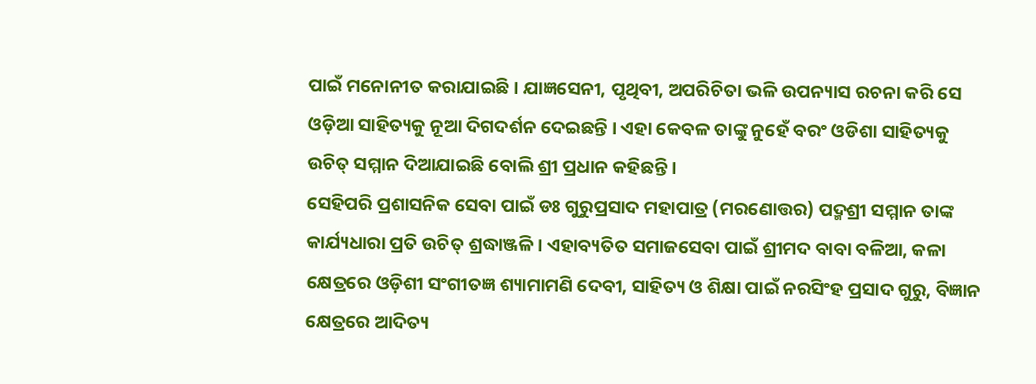ପାଇଁ ମନୋନୀତ କରାଯାଇଛି । ଯାଜ୍ଞସେନୀ, ପୃଥିବୀ, ଅପରିଚିତା ଭଳି ଉପନ୍ୟାସ ରଚନା କରି ସେ ଓଡ଼ିଆ ସାହିତ୍ୟକୁ ନୂଆ ଦିଗଦର୍ଶନ ଦେଇଛନ୍ତି । ଏହା କେବଳ ତାଙ୍କୁ ନୁହେଁ ବରଂ ଓଡିଶା ସାହିତ୍ୟକୁ ଉଚିତ୍ ସମ୍ମାନ ଦିଆଯାଇଛି ବୋଲି ଶ୍ରୀ ପ୍ରଧାନ କହିଛନ୍ତି ।
ସେହିପରି ପ୍ରଶାସନିକ ସେବା ପାଇଁ ଡଃ ଗୁରୁପ୍ରସାଦ ମହାପାତ୍ର (ମରଣୋତ୍ତର) ପଦ୍ମଶ୍ରୀ ସମ୍ମାନ ତାଙ୍କ କାର୍ଯ୍ୟଧାରା ପ୍ରତି ଉଚିତ୍ ଶ୍ରଦ୍ଧାଞ୍ଜଳି । ଏହାବ୍ୟତିତ ସମାଜସେବା ପାଇଁ ଶ୍ରୀମଦ ବାବା ବଳିଆ, କଳା କ୍ଷେତ୍ରରେ ଓଡ଼ିଶୀ ସଂଗୀତଜ୍ଞ ଶ୍ୟାମାମଣି ଦେବୀ, ସାହିତ୍ୟ ଓ ଶିକ୍ଷା ପାଇଁ ନରସିଂହ ପ୍ରସାଦ ଗୁରୁ, ବିଜ୍ଞାନ କ୍ଷେତ୍ରରେ ଆଦିତ୍ୟ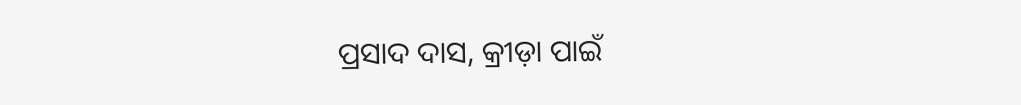ପ୍ରସାଦ ଦାସ, କ୍ରୀଡ଼ା ପାଇଁ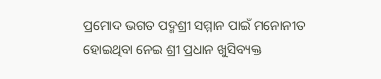ପ୍ରମୋଦ ଭଗତ ପଦ୍ମଶ୍ରୀ ସମ୍ମାନ ପାଇଁ ମନୋନୀତ ହୋଇଥିବା ନେଇ ଶ୍ରୀ ପ୍ରଧାନ ଖୁସିବ୍ୟକ୍ତ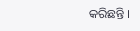କରିଛନ୍ତି ।